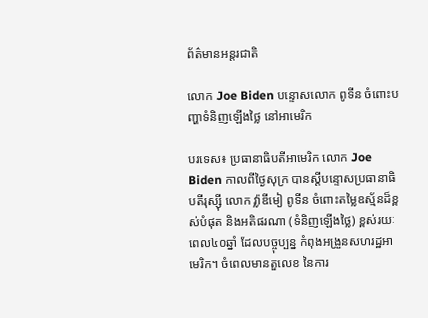ព័ត៌មានអន្តរជាតិ

លោក Joe Biden បន្ទោសលោក ពូទីន ចំពោះបញ្ហាទំនិញឡើងថ្លៃ នៅអាមេរិក

បរទេស៖ ប្រធានាធិបតីអាមេរិក លោក Joe Biden កាលពីថ្ងៃសុក្រ បានស្តីបន្ទោសប្រធានាធិបតីរុស្ស៊ី លោក វ្ល៉ាឌីមៀ ពូទីន ចំពោះតម្លៃឧស្ម័នដ៏ខ្ពស់បំផុត និងអតិផរណា (ទំនិញឡើងថ្លៃ) ខ្ពស់រយៈពេល៤០ឆ្នាំ ដែលបច្ចុប្បន្ន កំពុងអង្រួនសហរដ្ឋអាមេរិក។ ចំពេលមានតួលេខ នៃការ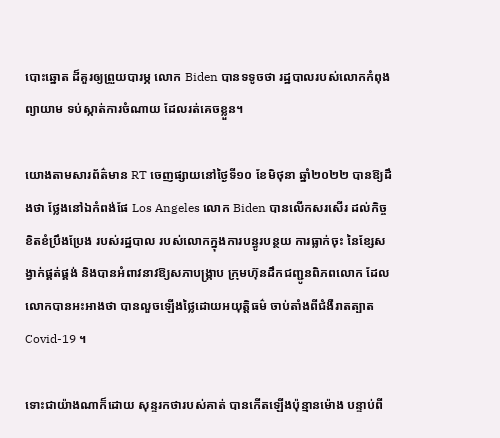បោះឆ្នោត ដ៏គួរឲ្យព្រួយបារម្ភ លោក Biden បានទទូចថា រដ្ឋបាលរបស់លោកកំពុងព្យាយាម ទប់ស្កាត់ការចំណាយ ដែលរត់គេចខ្លួន។

យោងតាមសារព័ត៌មាន RT ចេញផ្សាយនៅថ្ងៃទី១០ ខែមិថុនា ឆ្នាំ២០២២ បានឱ្យដឹងថា ថ្លែងនៅឯកំពង់ផែ Los Angeles លោក Biden បានលើកសរសើរ ដល់កិច្ចខិតខំប្រឹងប្រែង របស់រដ្ឋបាល របស់លោកក្នុងការបន្ធូរបន្ថយ ការធ្លាក់ចុះ នៃខ្សែសង្វាក់ផ្គត់ផ្គង់ និងបានអំពាវនាវឱ្យសភាបង្រ្កាប ក្រុមហ៊ុនដឹកជញ្ជូនពិភពលោក ដែលលោកបានអះអាងថា បានលួចឡើងថ្លៃដោយអយុត្តិធម៌ ចាប់តាំងពីជំងឺរាតត្បាត Covid-19 ។

ទោះជាយ៉ាងណាក៏ដោយ សុន្ទរកថារបស់គាត់ បានកើតឡើងប៉ុន្មានម៉ោង បន្ទាប់ពី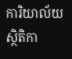ការិយាល័យស្ថិតិកា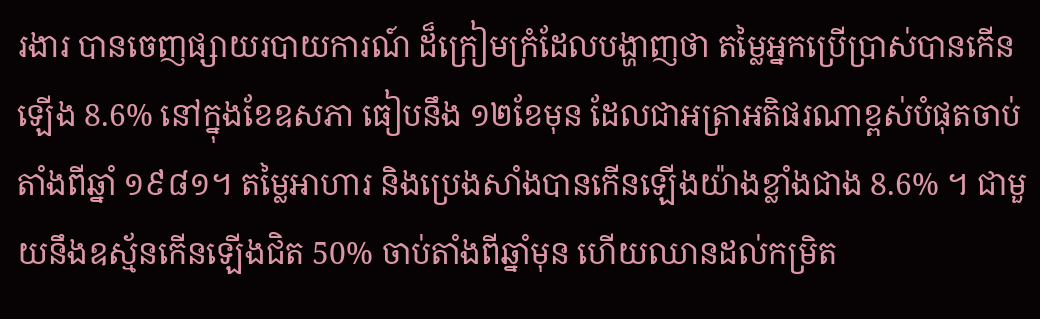រងារ បានចេញផ្សាយរបាយការណ៍ ដ៏ក្រៀមក្រំដែលបង្ហាញថា តម្លៃអ្នកប្រើប្រាស់បានកើនឡើង 8.6% នៅក្នុងខែឧសភា ធៀបនឹង ១២ខែមុន ដែលជាអត្រាអតិផរណាខ្ពស់បំផុតចាប់តាំងពីឆ្នាំ ១៩៨១។ តម្លៃអាហារ និងប្រេងសាំងបានកើនឡើងយ៉ាងខ្លាំងជាង 8.6% ។ ជាមួយនឹងឧស្ម័នកើនឡើងជិត 50% ចាប់តាំងពីឆ្នាំមុន ហើយឈានដល់កម្រិត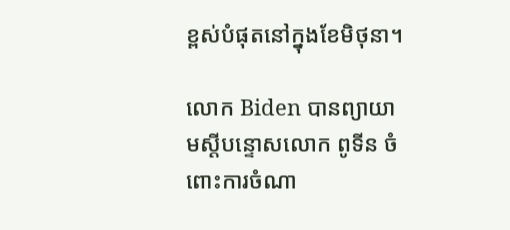ខ្ពស់បំផុតនៅក្នុងខែមិថុនា។

លោក Biden បានព្យាយាមស្តីបន្ទោសលោក ពូទីន ចំពោះការចំណា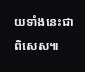យទាំងនេះជាពិសេស៕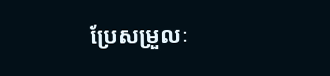ប្រែសម្រួលៈ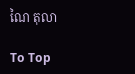ណៃ តុលា

To Top